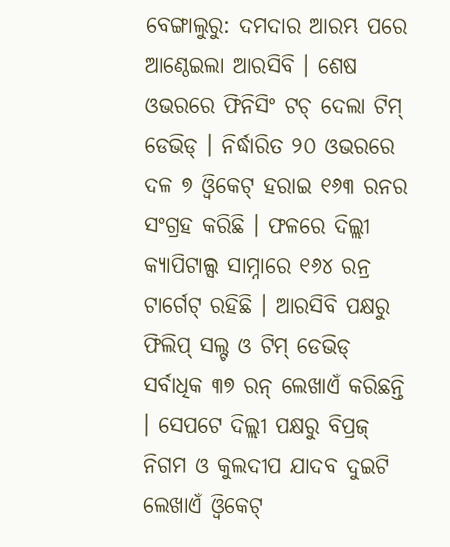ବେଙ୍ଗାଲୁରୁ: ଦମଦାର ଆରମ୍ଭ ପରେ ଆଣ୍ଠେଇଲା ଆରସିବି । ଶେଷ ଓଭରରେ ଫିନିସିଂ ଟଚ୍ ଦେଲା ଟିମ୍ ଡେଭିଡ୍ । ନିର୍ଦ୍ଧାରିତ ୨୦ ଓଭରରେ ଦଳ ୭ ଓ୍ବିକେଟ୍ ହରାଇ ୧୬୩ ରନର ସଂଗ୍ରହ କରିଛି । ଫଳରେ ଦିଲ୍ଲୀ କ୍ୟାପିଟାଲ୍ସ ସାମ୍ନାରେ ୧୬୪ ରନ୍ର ଟାର୍ଗେଟ୍ ରହିଛି । ଆରସିବି ପକ୍ଷରୁ ଫିଲିପ୍ ସଲ୍ଟ ଓ ଟିମ୍ ଡେଭିଡ୍ ସର୍ବାଧିକ ୩୭ ରନ୍ ଲେଖାଏଁ କରିଛନ୍ତି । ସେପଟେ ଦିଲ୍ଲୀ ପକ୍ଷରୁ ବିପ୍ରଜ୍ ନିଗମ ଓ କୁଲଦୀପ ଯାଦବ ଦୁଇଟି ଲେଖାଏଁ ଓ୍ବିକେଟ୍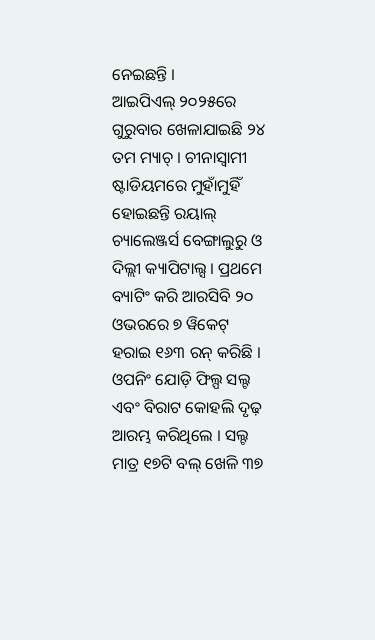ନେଇଛନ୍ତି ।
ଆଇପିଏଲ୍ ୨୦୨୫ରେ ଗୁରୁବାର ଖେଳାଯାଇଛି ୨୪ ତମ ମ୍ୟାଚ୍ । ଚୀନାସ୍ବାମୀ ଷ୍ଟାଡିୟମରେ ମୁହାଁମୁହିଁ ହୋଇଛନ୍ତି ରୟାଲ୍ ଚ୍ୟାଲେଞ୍ଜର୍ସ ବେଙ୍ଗାଲୁରୁ ଓ ଦିଲ୍ଲୀ କ୍ୟାପିଟାଲ୍ସ । ପ୍ରଥମେ ବ୍ୟାଟିଂ କରି ଆରସିବି ୨୦ ଓଭରରେ ୭ ୱିକେଟ୍ ହରାଇ ୧୬୩ ରନ୍ କରିଛି । ଓପନିଂ ଯୋଡ଼ି ଫିଲ୍ପ ସଲ୍ଟ ଏବଂ ବିରାଟ କୋହଲି ଦୃଢ଼ ଆରମ୍ଭ କରିଥିଲେ । ସଲ୍ଟ ମାତ୍ର ୧୭ଟି ବଲ୍ ଖେଳି ୩୭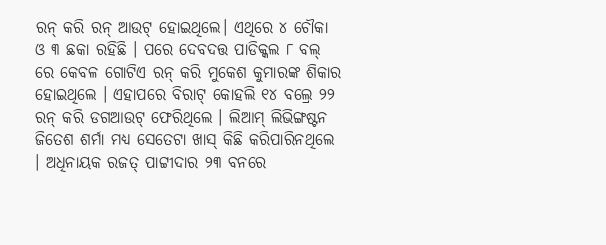ରନ୍ କରି ରନ୍ ଆଉଟ୍ ହୋଇଥିଲେ। ଏଥିରେ ୪ ଚୌକା ଓ ୩ ଛକା ରହିଛି । ପରେ ଦେବଦତ୍ତ ପାଡିକ୍କଲ ୮ ବଲ୍ ରେ କେବଳ ଗୋଟିଏ ରନ୍ କରି ମୁକେଶ କୁମାରଙ୍କ ଶିକାର ହୋଇଥିଲେ । ଏହାପରେ ବିରାଟ୍ କୋହଲି ୧୪ ବଲ୍ରେ ୨୨ ରନ୍ କରି ଡଗଆଉଟ୍ ଫେରିଥିଲେ । ଲିଆମ୍ ଲିଭିଙ୍ଗଷ୍ଟନ ଜିତେଶ ଶର୍ମା ମଧ୍ୟ ସେତେଟା ଖାସ୍ କିଛି କରିପାରିନଥିଲେ । ଅଧିନାୟକ ରଜତ୍ ପାଟ୍ଟୀଦାର ୨୩ ବନରେ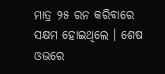ମାତ୍ର ୨୫ ରନ କରିବାରେ ସକ୍ଷମ ହୋଇଥିଲେ । ଶେଷ ଓଭରେ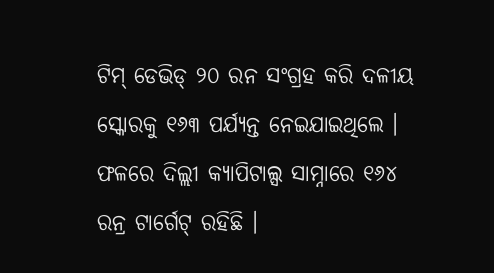ଟିମ୍ ଡେଭିଡ୍ ୨୦ ରନ ସଂଗ୍ରହ କରି ଦଳୀୟ ସ୍କୋରକୁ ୧୬୩ ପର୍ଯ୍ୟନ୍ତ ନେଇଯାଇଥିଲେ । ଫଳରେ ଦିଲ୍ଲୀ କ୍ୟାପିଟାଲ୍ସ ସାମ୍ନାରେ ୧୬୪ ରନ୍ର ଟାର୍ଗେଟ୍ ରହିଛି ।